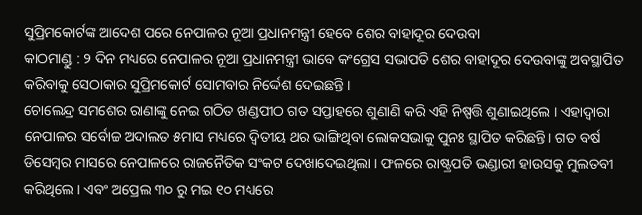ସୁପ୍ରିମକୋର୍ଟଙ୍କ ଆଦେଶ ପରେ ନେପାଳର ନୂଆ ପ୍ରଧାନମନ୍ତ୍ରୀ ହେବେ ଶେର ବାହାଦୂର ଦେଉବା
କାଠମାଣ୍ଡୁ : ୨ ଦିନ ମଧ୍ୟରେ ନେପାଳର ନୂଆ ପ୍ରଧାନମନ୍ତ୍ରୀ ଭାବେ କଂଗ୍ରେସ ସଭାପତି ଶେର ବାହାଦୂର ଦେଉବାଙ୍କୁ ଅବସ୍ଥାପିତ କରିବାକୁ ସେଠାକାର ସୁପ୍ରିମକୋର୍ଟ ସୋମବାର ନିର୍ଦ୍ଦେଶ ଦେଇଛନ୍ତି ।
ଚୋଲେନ୍ଦ୍ର ସମଶେର ରାଣାଙ୍କୁ ନେଇ ଗଠିତ ଖଣ୍ଡପୀଠ ଗତ ସପ୍ତାହରେ ଶୁଣାଣି କରି ଏହି ନିଷ୍ପତ୍ତି ଶୁଣାଇଥିଲେ । ଏହାଦ୍ୱାରା ନେପାଳର ସର୍ବୋଚ୍ଚ ଅଦାଲତ ୫ମାସ ମଧ୍ୟରେ ଦ୍ଵିତୀୟ ଥର ଭାଙ୍ଗିଥିବା ଲୋକସଭାକୁ ପୁନଃ ସ୍ଥାପିତ କରିଛନ୍ତି। ଗତ ବର୍ଷ ଡିସେମ୍ବର ମାସରେ ନେପାଳରେ ରାଜନୈତିକ ସଂକଟ ଦେଖାଦେଇଥିଲା । ଫଳରେ ରାଷ୍ଟ୍ରପତି ଭଣ୍ଡାରୀ ହାଉସକୁ ମୁଲତବୀ କରିଥିଲେ । ଏବଂ ଅପ୍ରେଲ ୩୦ ରୁ ମଇ ୧୦ ମଧ୍ୟରେ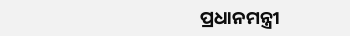ପ୍ରଧାନମନ୍ତ୍ରୀ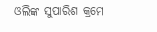ଓଲିଙ୍କ ସୁପାରିଶ କ୍ରମେ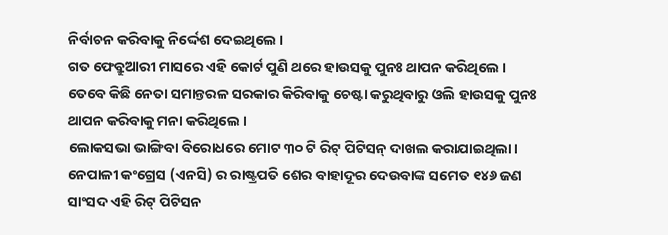ନିର୍ବାଚନ କରିବାକୁ ନିର୍ଦ୍ଦେଶ ଦେଇଥିଲେ ।
ଗତ ଫେବ୍ରୁଆରୀ ମାସରେ ଏହି କୋର୍ଟ ପୁଣି ଥରେ ହାଉସକୁ ପୁନଃ ଥାପନ କରିଥିଲେ । ତେବେ କିଛି ନେତା ସମାନ୍ତରଳ ସରକାର କିରିବାକୁ ଚେଷ୍ଟା କରୁଥିବାରୁ ଓଲି ହାଉସକୁ ପୁନଃ ଥାପନ କରିବାକୁ ମନା କରିଥିଲେ ।
ଲୋକସଭା ଭାଙ୍ଗିବା ବିରୋଧରେ ମୋଟ ୩୦ ଟି ରିଟ୍ ପିଟିସନ୍ ଦାଖଲ କରାଯାଇଥିଲା। ନେପାଳୀ କଂଗ୍ରେସ (ଏନସି) ର ରାଷ୍ଟ୍ରପତି ଶେର ବାହାଦୂର ଦେଉବାଙ୍କ ସମେତ ୧୪୬ ଜଣ ସାଂସଦ ଏହି ରିଟ୍ ପିଟିସନ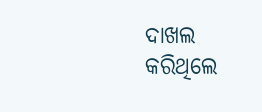ଦାଖଲ କରିଥିଲେ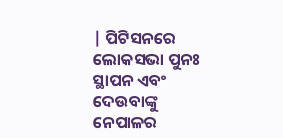| ପିଟିସନରେ ଲୋକସଭା ପୁନଃ ସ୍ଥାପନ ଏବଂ ଦେଉବାଙ୍କୁ ନେପାଳର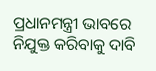ପ୍ରଧାନମନ୍ତ୍ରୀ ଭାବରେ ନିଯୁକ୍ତ କରିବାକୁ ଦାବି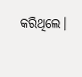କରିଥିଲେ।